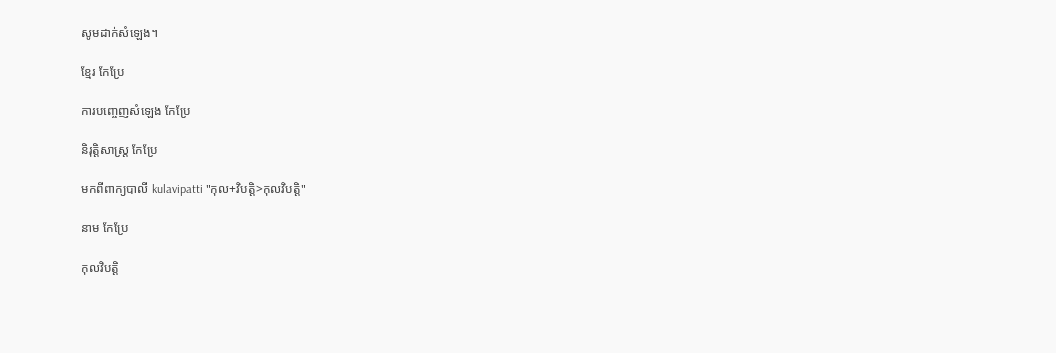សូមដាក់សំឡេង។

ខ្មែរ កែប្រែ

ការបញ្ចេញសំឡេង កែប្រែ

និរុត្តិសាស្ត្រ កែប្រែ

មកពីពាក្យបាលី kulavipatti "កុល+វិបត្តិ>កុលវិបត្តិ"

នាម កែប្រែ

កុលវិបត្តិ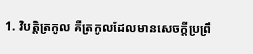1. វិបត្តិត្រកូល គឺត្រកូលដែលមានសេចក្ដីប្រព្រឹ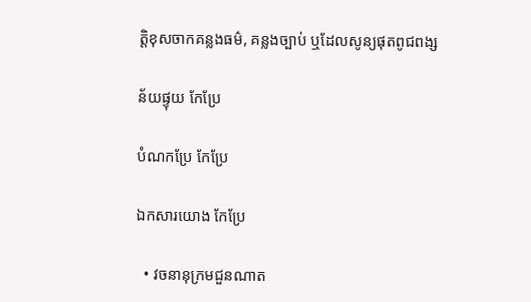ត្តិខុសចាកគន្លងធម៌, គន្លងច្បាប់ ឬដែលសូន្យផុតពូជពង្ស

ន័យផ្ទុយ កែប្រែ

បំណកប្រែ កែប្រែ

ឯកសារយោង កែប្រែ

  • វចនានុក្រមជួនណាត